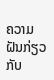ຄວາມຝັນກ່ຽວກັບ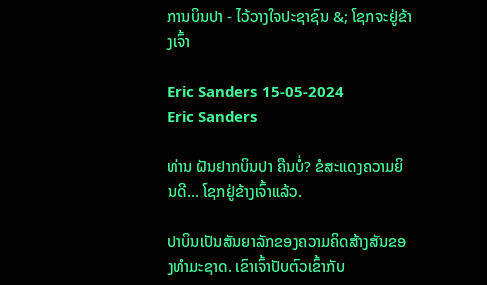ການບິນປາ - ໄວ້ວາງໃຈປະຊາຊົນ &; ໂຊກຈະຢູ່ຂ້າງເຈົ້າ

Eric Sanders 15-05-2024
Eric Sanders

ທ່ານ ຝັນຢາກບິນປາ ຄືນບໍ່? ຂໍສະແດງຄວາມຍິນດີ... ໂຊກຢູ່ຂ້າງເຈົ້າແລ້ວ.

ປາບິນເປັນສັນຍາລັກຂອງຄວາມຄິດສ້າງສັນຂອງທຳມະຊາດ. ເຂົາເຈົ້າປັບຕົວເຂົ້າກັບ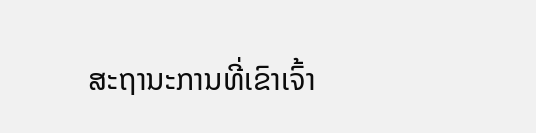ສະຖານະການທີ່ເຂົາເຈົ້າ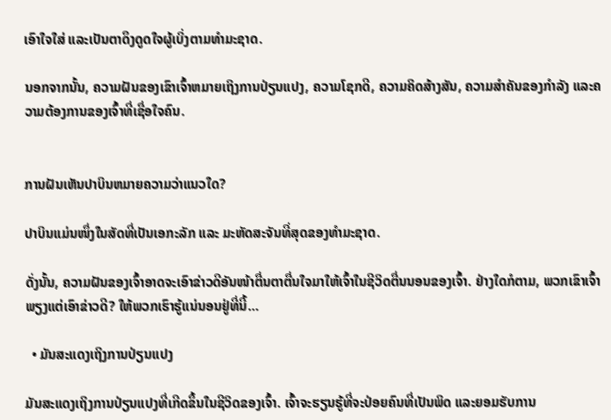ເອົາໃຈໃສ່ ແລະເປັນຕາດຶງດູດໃຈຜູ້ເບິ່ງຕາມທຳມະຊາດ.

ນອກຈາກນັ້ນ, ຄວາມຝັນຂອງເຂົາເຈົ້າຫມາຍເຖິງການປ່ຽນແປງ, ຄວາມໂຊກດີ, ຄວາມຄິດສ້າງສັນ, ຄວາມສຳຄັນຂອງກຳລັງ ແລະຄວາມຕ້ອງການຂອງເຈົ້າທີ່ເຊື່ອໃຈຄົນ.


ການຝັນເຫັນປາບິນຫມາຍຄວາມວ່າແນວໃດ?

ປາບິນແມ່ນໜຶ່ງໃນສັດທີ່ເປັນເອກະລັກ ແລະ ມະຫັດສະຈັນທີ່ສຸດຂອງທຳມະຊາດ.

ດັ່ງນັ້ນ, ຄວາມຝັນຂອງເຈົ້າອາດຈະເອົາຂ່າວດີອັນໜ້າຕື່ນຕາຕື່ນໃຈມາໃຫ້ເຈົ້າໃນຊີວິດຕື່ນນອນຂອງເຈົ້າ. ຢ່າງໃດກໍຕາມ, ພວກເຂົາເຈົ້າພຽງແຕ່ເອົາຂ່າວດີ? ໃຫ້ພວກເຮົາຮູ້ແນ່ນອນຢູ່ທີ່ນີ້…

  • ມັນສະແດງເຖິງການປ່ຽນແປງ

ມັນສະແດງເຖິງການປ່ຽນແປງທີ່ເກີດຂຶ້ນໃນຊີວິດຂອງເຈົ້າ. ເຈົ້າຈະຮຽນຮູ້ທີ່ຈະປ່ອຍຄົນທີ່ເປັນພິດ ແລະຍອມຮັບການ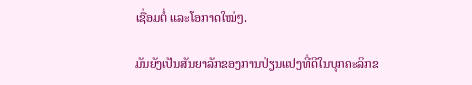ເຊື່ອມຕໍ່ ແລະໂອກາດໃໝ່ໆ.

ມັນຍັງເປັນສັນຍາລັກຂອງການປ່ຽນແປງທີ່ດີໃນບຸກຄະລິກຂ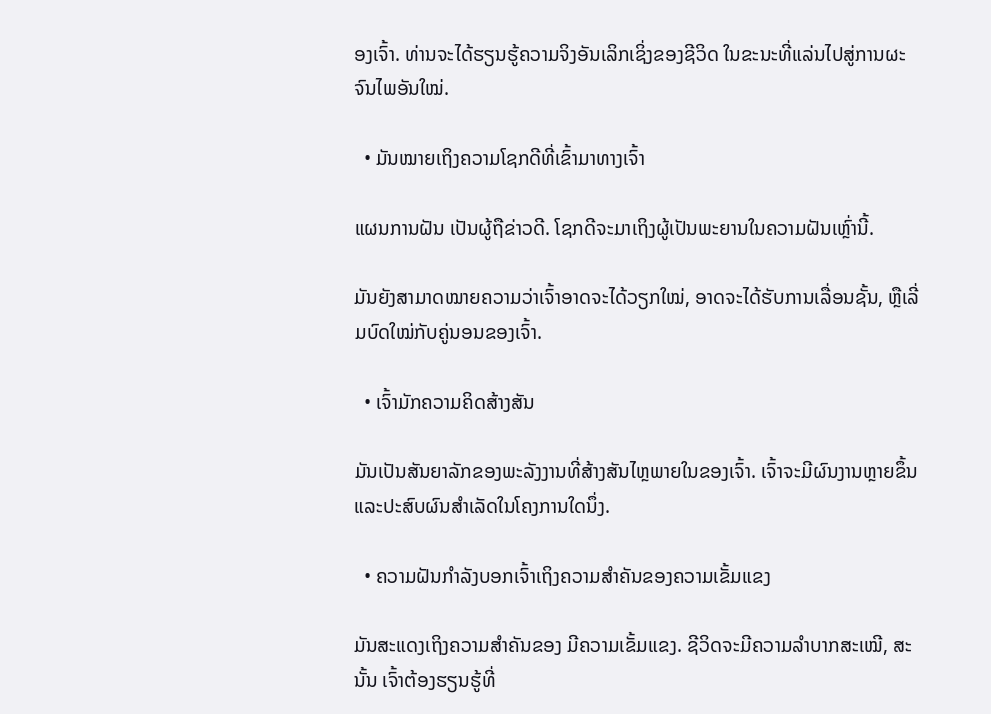ອງເຈົ້າ. ທ່ານຈະໄດ້ຮຽນຮູ້ຄວາມຈິງອັນເລິກເຊິ່ງຂອງຊີວິດ ໃນຂະນະທີ່ແລ່ນໄປສູ່ການຜະຈົນໄພອັນໃໝ່.

  • ມັນໝາຍເຖິງຄວາມໂຊກດີທີ່ເຂົ້າມາທາງເຈົ້າ

ແຜນການຝັນ ເປັນຜູ້ຖືຂ່າວດີ. ໂຊກດີຈະມາເຖິງຜູ້ເປັນພະຍານໃນຄວາມຝັນເຫຼົ່ານີ້.

ມັນຍັງສາມາດໝາຍຄວາມວ່າເຈົ້າອາດຈະໄດ້ວຽກໃໝ່, ອາດຈະໄດ້ຮັບການເລື່ອນຊັ້ນ, ຫຼືເລີ່ມບົດໃໝ່ກັບຄູ່ນອນຂອງເຈົ້າ.

  • ເຈົ້າມັກຄວາມຄິດສ້າງສັນ

ມັນເປັນສັນຍາລັກຂອງພະລັງງານທີ່ສ້າງສັນໄຫຼພາຍໃນຂອງເຈົ້າ. ເຈົ້າຈະມີຜົນງານຫຼາຍຂຶ້ນ ແລະປະສົບຜົນສຳເລັດໃນໂຄງການໃດນຶ່ງ.

  • ຄວາມຝັນກຳລັງບອກເຈົ້າເຖິງຄວາມສຳຄັນຂອງຄວາມເຂັ້ມແຂງ

ມັນສະແດງເຖິງຄວາມສຳຄັນຂອງ ມີຄວາມເຂັ້ມແຂງ. ຊີວິດຈະມີຄວາມລຳບາກສະເໝີ, ສະນັ້ນ ເຈົ້າຕ້ອງຮຽນຮູ້ທີ່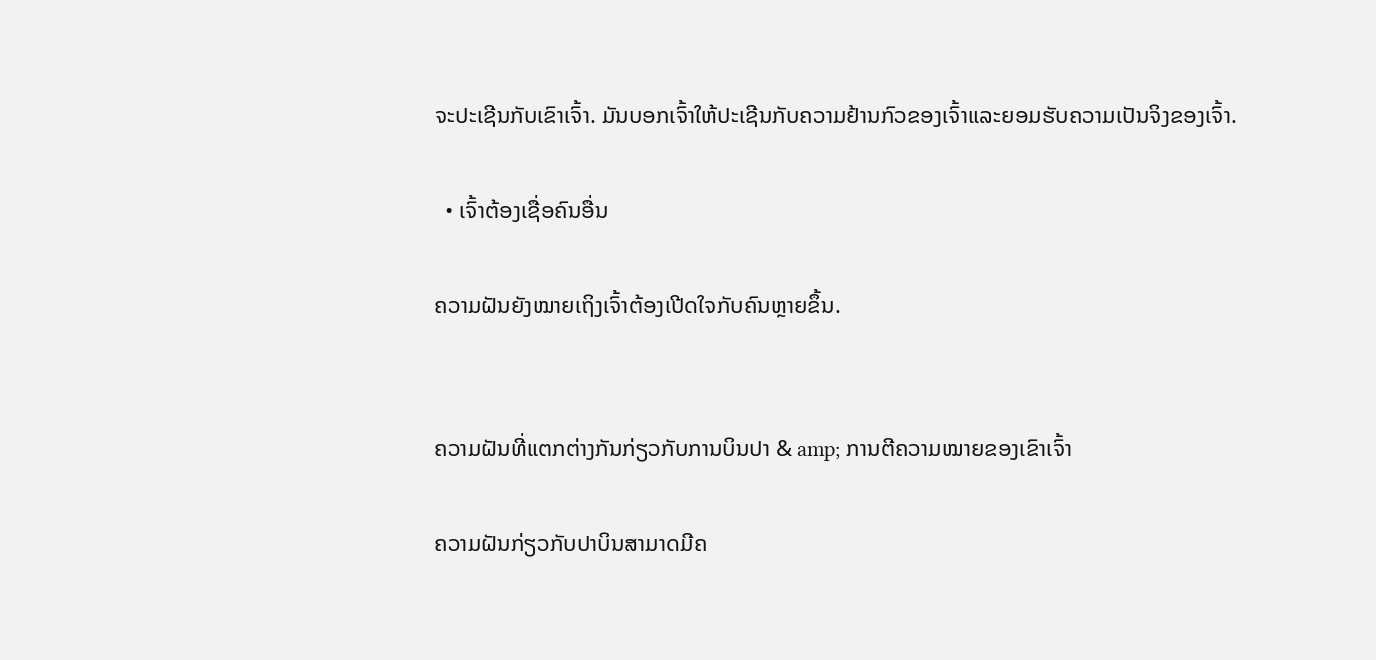ຈະປະເຊີນກັບເຂົາເຈົ້າ. ມັນບອກເຈົ້າໃຫ້ປະເຊີນກັບຄວາມຢ້ານກົວຂອງເຈົ້າແລະຍອມຮັບຄວາມເປັນຈິງຂອງເຈົ້າ.

  • ເຈົ້າຕ້ອງເຊື່ອຄົນອື່ນ

ຄວາມຝັນຍັງໝາຍເຖິງເຈົ້າຕ້ອງເປີດໃຈກັບຄົນຫຼາຍຂຶ້ນ.


ຄວາມຝັນທີ່ແຕກຕ່າງກັນກ່ຽວກັບການບິນປາ & amp; ການຕີຄວາມໝາຍຂອງເຂົາເຈົ້າ

ຄວາມຝັນກ່ຽວກັບປາບິນສາມາດມີຄ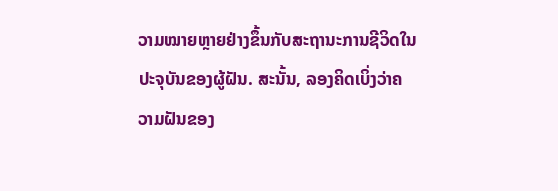ວາມໝາຍຫຼາຍຢ່າງຂຶ້ນກັບສະຖານະການຊີວິດໃນປະຈຸບັນຂອງຜູ້ຝັນ. ສະນັ້ນ, ລອງຄິດເບິ່ງວ່າຄວາມຝັນຂອງ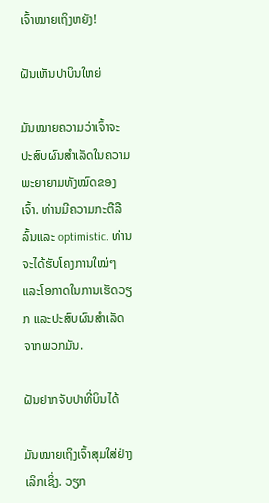ເຈົ້າໝາຍເຖິງຫຍັງ!

ຝັນເຫັນປາບິນໃຫຍ່

ມັນໝາຍຄວາມວ່າເຈົ້າຈະປະສົບຜົນສຳເລັດໃນຄວາມພະຍາຍາມທັງໝົດຂອງເຈົ້າ. ທ່ານມີຄວາມກະຕືລືລົ້ນແລະ optimistic. ທ່ານຈະໄດ້ຮັບໂຄງການໃໝ່ໆ ແລະໂອກາດໃນການເຮັດວຽກ ແລະປະສົບຜົນສຳເລັດຈາກພວກມັນ.

ຝັນຢາກຈັບປາທີ່ບິນໄດ້

ມັນໝາຍເຖິງເຈົ້າສຸມໃສ່ຢ່າງເລິກເຊິ່ງ. ວຽກ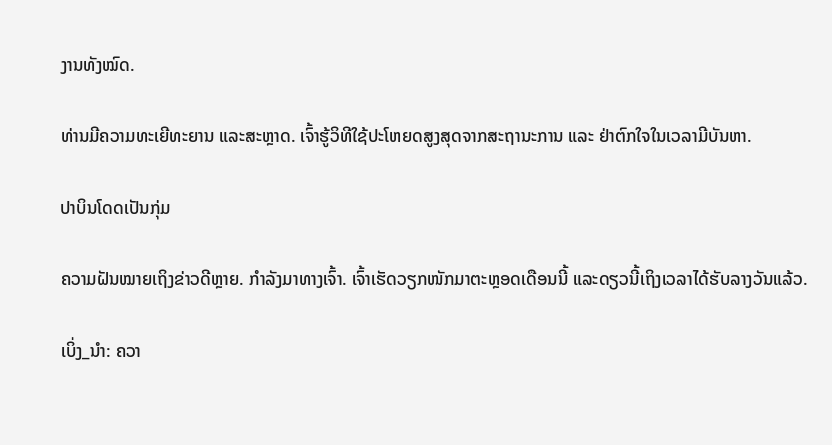ງານທັງໝົດ.

ທ່ານມີຄວາມທະເຍີທະຍານ ແລະສະຫຼາດ. ເຈົ້າຮູ້ວິທີໃຊ້ປະໂຫຍດສູງສຸດຈາກສະຖານະການ ແລະ ຢ່າຕົກໃຈໃນເວລາມີບັນຫາ.

ປາບິນໂດດເປັນກຸ່ມ

ຄວາມຝັນໝາຍເຖິງຂ່າວດີຫຼາຍ. ກຳລັງມາທາງເຈົ້າ. ເຈົ້າເຮັດວຽກໜັກມາຕະຫຼອດເດືອນນີ້ ແລະດຽວນີ້ເຖິງເວລາໄດ້ຮັບລາງວັນແລ້ວ.

ເບິ່ງ_ນຳ: ຄວາ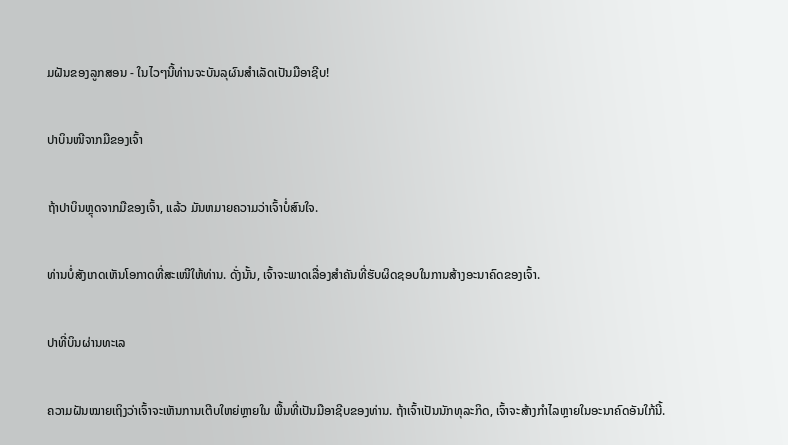ມຝັນຂອງລູກສອນ - ໃນໄວໆນີ້ທ່ານຈະບັນລຸຜົນສໍາເລັດເປັນມືອາຊີບ!

ປາບິນໜີຈາກມືຂອງເຈົ້າ

ຖ້າປາບິນຫຼຸດຈາກມືຂອງເຈົ້າ, ແລ້ວ ມັນຫມາຍຄວາມວ່າເຈົ້າບໍ່ສົນໃຈ.

ທ່ານບໍ່ສັງເກດເຫັນໂອກາດທີ່ສະເໜີໃຫ້ທ່ານ. ດັ່ງນັ້ນ, ເຈົ້າຈະພາດເລື່ອງສຳຄັນທີ່ຮັບຜິດຊອບໃນການສ້າງອະນາຄົດຂອງເຈົ້າ.

ປາທີ່ບິນຜ່ານທະເລ

ຄວາມຝັນໝາຍເຖິງວ່າເຈົ້າຈະເຫັນການເຕີບໃຫຍ່ຫຼາຍໃນ ພື້ນທີ່ເປັນມືອາຊີບຂອງທ່ານ. ຖ້າເຈົ້າເປັນນັກທຸລະກິດ, ເຈົ້າຈະສ້າງກຳໄລຫຼາຍໃນອະນາຄົດອັນໃກ້ນີ້.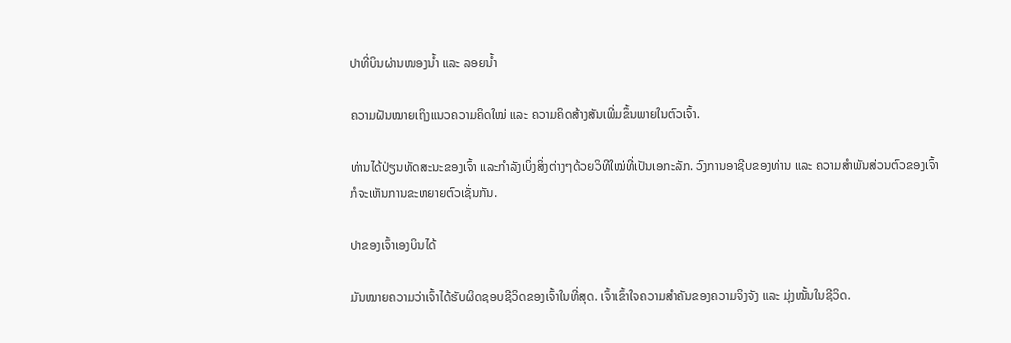ປາທີ່ບິນຜ່ານໜອງນ້ຳ ແລະ ລອຍນ້ຳ

ຄວາມຝັນໝາຍເຖິງແນວຄວາມຄິດໃໝ່ ແລະ ຄວາມຄິດສ້າງສັນເພີ່ມຂຶ້ນພາຍໃນຕົວເຈົ້າ.

ທ່ານໄດ້ປ່ຽນທັດສະນະຂອງເຈົ້າ ແລະກຳລັງເບິ່ງສິ່ງຕ່າງໆດ້ວຍວິທີໃໝ່ທີ່ເປັນເອກະລັກ. ວົງການອາຊີບຂອງທ່ານ ແລະ ຄວາມສຳພັນສ່ວນຕົວຂອງເຈົ້າກໍຈະເຫັນການຂະຫຍາຍຕົວເຊັ່ນກັນ.

ປາຂອງເຈົ້າເອງບິນໄດ້

ມັນໝາຍຄວາມວ່າເຈົ້າໄດ້ຮັບຜິດຊອບຊີວິດຂອງເຈົ້າໃນທີ່ສຸດ. ເຈົ້າເຂົ້າໃຈຄວາມສຳຄັນຂອງຄວາມຈິງຈັງ ແລະ ມຸ່ງໝັ້ນໃນຊີວິດ.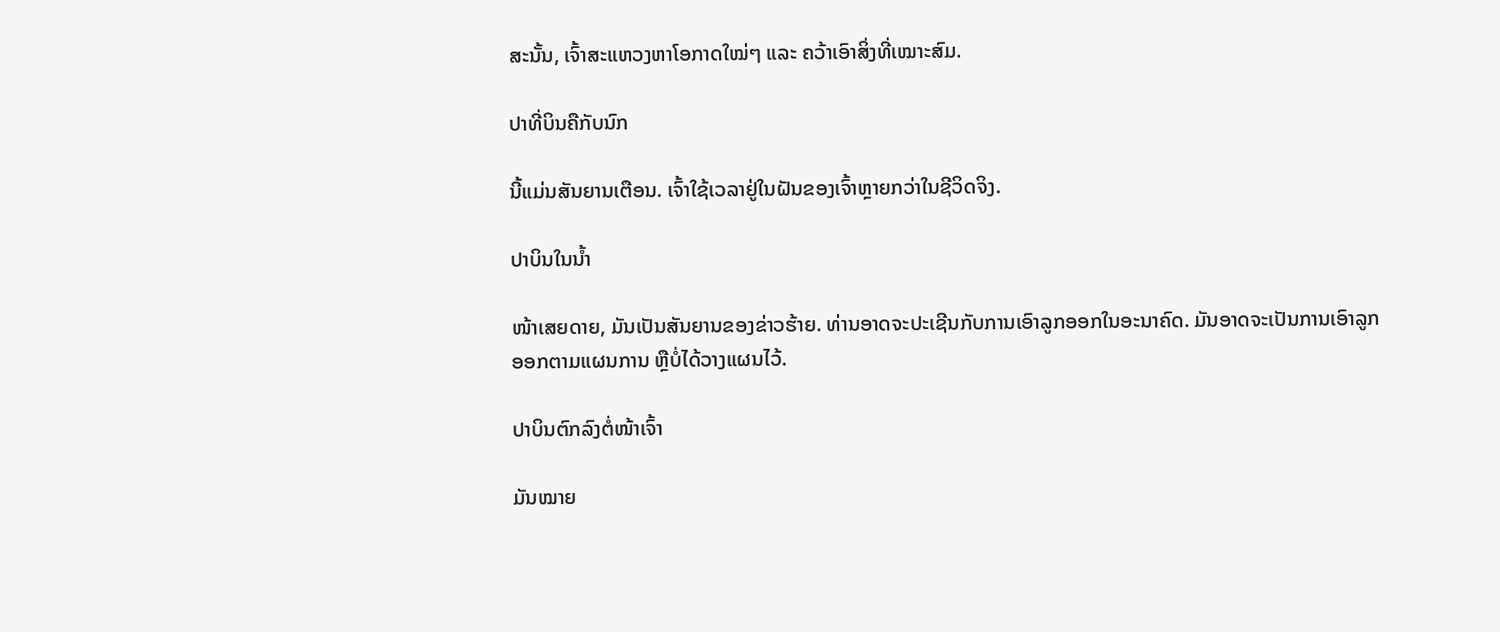ສະນັ້ນ, ເຈົ້າສະແຫວງຫາໂອກາດໃໝ່ໆ ແລະ ຄວ້າເອົາສິ່ງທີ່ເໝາະສົມ.

ປາທີ່ບິນຄືກັບນົກ

ນີ້ແມ່ນສັນຍານເຕືອນ. ເຈົ້າໃຊ້ເວລາຢູ່ໃນຝັນຂອງເຈົ້າຫຼາຍກວ່າໃນຊີວິດຈິງ.

ປາບິນໃນນ້ຳ

ໜ້າເສຍດາຍ, ມັນເປັນສັນຍານຂອງຂ່າວຮ້າຍ. ທ່ານອາດຈະປະເຊີນກັບການເອົາລູກອອກໃນອະນາຄົດ. ມັນອາດຈະເປັນການເອົາລູກອອກຕາມແຜນການ ຫຼືບໍ່ໄດ້ວາງແຜນໄວ້.

ປາບິນຕົກລົງຕໍ່ໜ້າເຈົ້າ

ມັນໝາຍ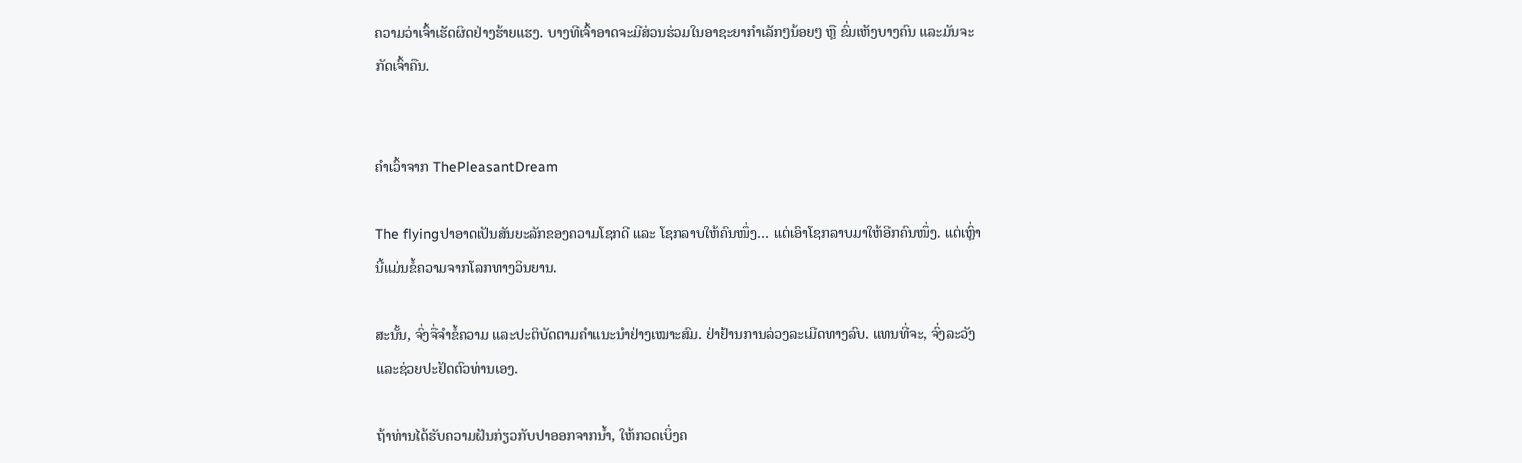ຄວາມວ່າເຈົ້າເຮັດຜິດຢ່າງຮ້າຍແຮງ. ບາງທີເຈົ້າອາດຈະມີສ່ວນຮ່ວມໃນອາຊະຍາກຳເລັກໆນ້ອຍໆ ຫຼື ຂົ່ມເຫັງບາງຄົນ ແລະມັນຈະກັດເຈົ້າຄືນ.


ຄຳເວົ້າຈາກ ThePleasantDream

The flyingປາອາດເປັນສັນຍະລັກຂອງຄວາມໂຊກດີ ແລະ ໂຊກລາບໃຫ້ຄົນໜຶ່ງ… ແຕ່ເອົາໂຊກລາບມາໃຫ້ອີກຄົນໜຶ່ງ. ແຕ່ເຫຼົ່ານີ້ແມ່ນຂໍ້ຄວາມຈາກໂລກທາງວິນຍານ.

ສະນັ້ນ, ຈົ່ງຈື່ຈຳຂໍ້ຄວາມ ແລະປະຕິບັດຕາມຄຳແນະນຳຢ່າງເໝາະສົມ. ຢ່າຢ້ານການລ່ວງລະເມີດທາງລົບ. ແທນທີ່ຈະ, ຈົ່ງລະວັງແລະຊ່ວຍປະຢັດຕົວທ່ານເອງ.

ຖ້າທ່ານໄດ້ຮັບຄວາມຝັນກ່ຽວກັບປາອອກຈາກນ້ຳ, ໃຫ້ກວດເບິ່ງຄ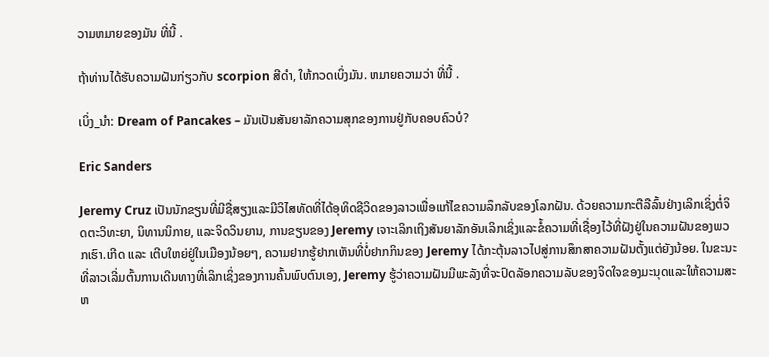ວາມຫມາຍຂອງມັນ ທີ່ນີ້ .

ຖ້າທ່ານໄດ້ຮັບຄວາມຝັນກ່ຽວກັບ scorpion ສີດໍາ, ໃຫ້ກວດເບິ່ງມັນ. ຫມາຍຄວາມວ່າ ທີ່ນີ້ .

ເບິ່ງ_ນຳ: Dream of Pancakes – ມັນເປັນສັນຍາລັກຄວາມສຸກຂອງການຢູ່ກັບຄອບຄົວບໍ?

Eric Sanders

Jeremy Cruz ເປັນນັກຂຽນທີ່ມີຊື່ສຽງແລະມີວິໄສທັດທີ່ໄດ້ອຸທິດຊີວິດຂອງລາວເພື່ອແກ້ໄຂຄວາມລຶກລັບຂອງໂລກຝັນ. ດ້ວຍຄວາມກະຕືລືລົ້ນຢ່າງເລິກເຊິ່ງຕໍ່ຈິດຕະວິທະຍາ, ນິທານນິກາຍ, ແລະຈິດວິນຍານ, ການຂຽນຂອງ Jeremy ເຈາະເລິກເຖິງສັນຍາລັກອັນເລິກເຊິ່ງແລະຂໍ້ຄວາມທີ່ເຊື່ອງໄວ້ທີ່ຝັງຢູ່ໃນຄວາມຝັນຂອງພວກເຮົາ.ເກີດ ແລະ ເຕີບໃຫຍ່ຢູ່ໃນເມືອງນ້ອຍໆ, ຄວາມຢາກຮູ້ຢາກເຫັນທີ່ບໍ່ຢາກກິນຂອງ Jeremy ໄດ້ກະຕຸ້ນລາວໄປສູ່ການສຶກສາຄວາມຝັນຕັ້ງແຕ່ຍັງນ້ອຍ. ໃນຂະນະທີ່ລາວເລີ່ມຕົ້ນການເດີນທາງທີ່ເລິກເຊິ່ງຂອງການຄົ້ນພົບຕົນເອງ, Jeremy ຮູ້ວ່າຄວາມຝັນມີພະລັງທີ່ຈະປົດລັອກຄວາມລັບຂອງຈິດໃຈຂອງມະນຸດແລະໃຫ້ຄວາມສະຫ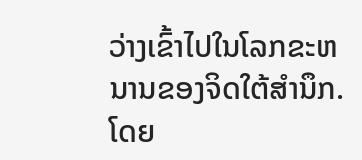ວ່າງເຂົ້າໄປໃນໂລກຂະຫນານຂອງຈິດໃຕ້ສໍານຶກ.ໂດຍ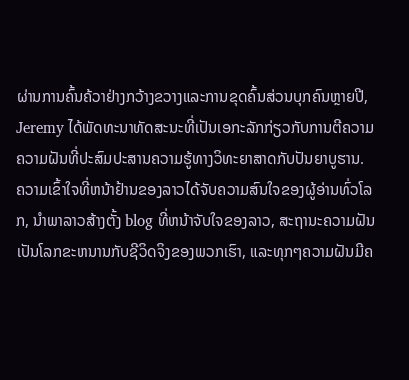ຜ່ານການຄົ້ນຄ້ວາຢ່າງກວ້າງຂວາງແລະການຂຸດຄົ້ນສ່ວນບຸກຄົນຫຼາຍປີ, Jeremy ໄດ້ພັດທະນາທັດສະນະທີ່ເປັນເອກະລັກກ່ຽວກັບການຕີຄວາມຄວາມຝັນທີ່ປະສົມປະສານຄວາມຮູ້ທາງວິທະຍາສາດກັບປັນຍາບູຮານ. ຄວາມເຂົ້າໃຈທີ່ຫນ້າຢ້ານຂອງລາວໄດ້ຈັບຄວາມສົນໃຈຂອງຜູ້ອ່ານທົ່ວໂລກ, ນໍາພາລາວສ້າງຕັ້ງ blog ທີ່ຫນ້າຈັບໃຈຂອງລາວ, ສະຖານະຄວາມຝັນເປັນໂລກຂະຫນານກັບຊີວິດຈິງຂອງພວກເຮົາ, ແລະທຸກໆຄວາມຝັນມີຄ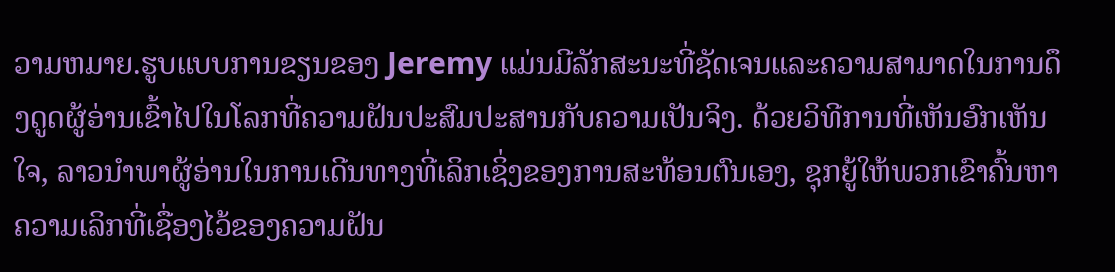ວາມຫມາຍ.ຮູບແບບການຂຽນຂອງ Jeremy ແມ່ນມີລັກສະນະທີ່ຊັດເຈນແລະຄວາມສາມາດໃນການດຶງດູດຜູ້ອ່ານເຂົ້າໄປໃນໂລກທີ່ຄວາມຝັນປະສົມປະສານກັບຄວາມເປັນຈິງ. ດ້ວຍວິທີການທີ່ເຫັນອົກເຫັນໃຈ, ລາວນໍາພາຜູ້ອ່ານໃນການເດີນທາງທີ່ເລິກເຊິ່ງຂອງການສະທ້ອນຕົນເອງ, ຊຸກຍູ້ໃຫ້ພວກເຂົາຄົ້ນຫາຄວາມເລິກທີ່ເຊື່ອງໄວ້ຂອງຄວາມຝັນ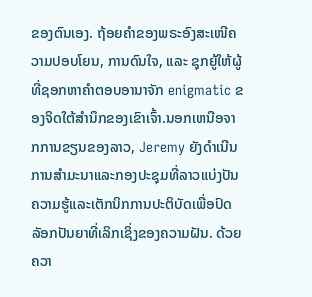ຂອງຕົນເອງ. ຖ້ອຍຄຳຂອງພຣະອົງສະເໜີຄວາມປອບໂຍນ, ການດົນໃຈ, ແລະ ຊຸກຍູ້ໃຫ້ຜູ້ທີ່ຊອກຫາຄຳຕອບອານາຈັກ enigmatic ຂອງຈິດໃຕ້ສໍານຶກຂອງເຂົາເຈົ້າ.ນອກເຫນືອຈາກການຂຽນຂອງລາວ, Jeremy ຍັງດໍາເນີນການສໍາມະນາແລະກອງປະຊຸມທີ່ລາວແບ່ງປັນຄວາມຮູ້ແລະເຕັກນິກການປະຕິບັດເພື່ອປົດລັອກປັນຍາທີ່ເລິກເຊິ່ງຂອງຄວາມຝັນ. ດ້ວຍຄວາ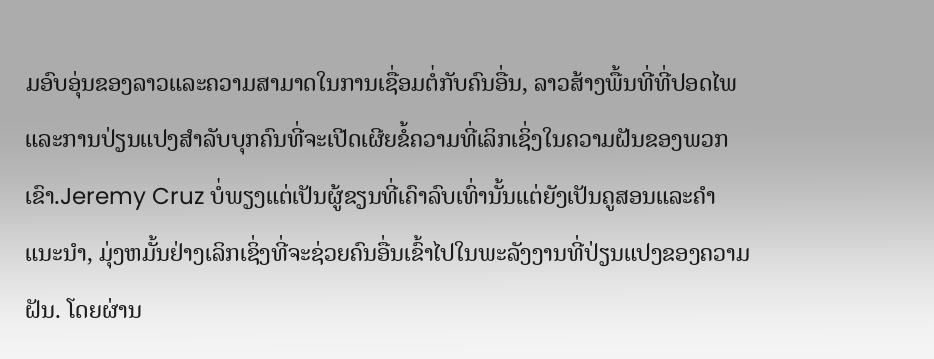ມອົບອຸ່ນຂອງລາວແລະຄວາມສາມາດໃນການເຊື່ອມຕໍ່ກັບຄົນອື່ນ, ລາວສ້າງພື້ນທີ່ທີ່ປອດໄພແລະການປ່ຽນແປງສໍາລັບບຸກຄົນທີ່ຈະເປີດເຜີຍຂໍ້ຄວາມທີ່ເລິກເຊິ່ງໃນຄວາມຝັນຂອງພວກເຂົາ.Jeremy Cruz ບໍ່ພຽງແຕ່ເປັນຜູ້ຂຽນທີ່ເຄົາລົບເທົ່ານັ້ນແຕ່ຍັງເປັນຄູສອນແລະຄໍາແນະນໍາ, ມຸ່ງຫມັ້ນຢ່າງເລິກເຊິ່ງທີ່ຈະຊ່ວຍຄົນອື່ນເຂົ້າໄປໃນພະລັງງານທີ່ປ່ຽນແປງຂອງຄວາມຝັນ. ໂດຍຜ່ານ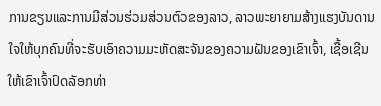ການຂຽນແລະການມີສ່ວນຮ່ວມສ່ວນຕົວຂອງລາວ, ລາວພະຍາຍາມສ້າງແຮງບັນດານໃຈໃຫ້ບຸກຄົນທີ່ຈະຮັບເອົາຄວາມມະຫັດສະຈັນຂອງຄວາມຝັນຂອງເຂົາເຈົ້າ, ເຊື້ອເຊີນໃຫ້ເຂົາເຈົ້າປົດລັອກທ່າ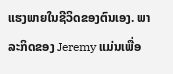ແຮງພາຍໃນຊີວິດຂອງຕົນເອງ. ພາລະກິດຂອງ Jeremy ແມ່ນເພື່ອ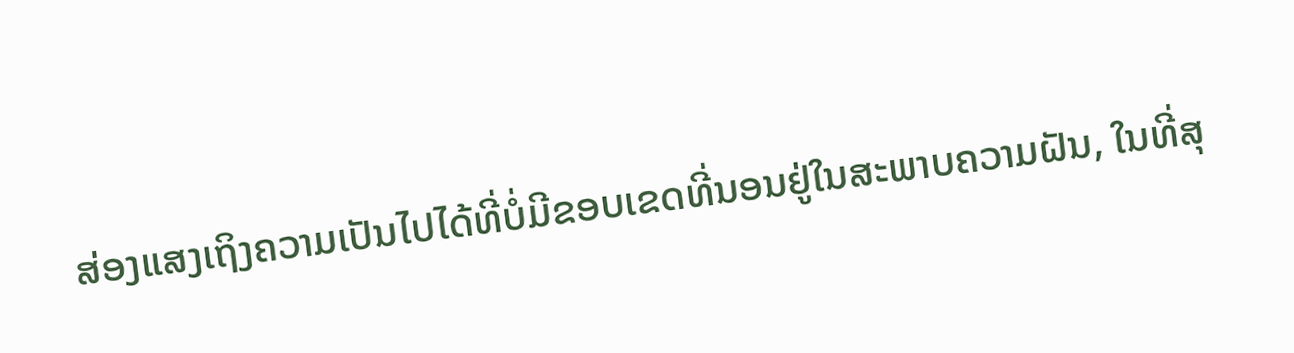ສ່ອງແສງເຖິງຄວາມເປັນໄປໄດ້ທີ່ບໍ່ມີຂອບເຂດທີ່ນອນຢູ່ໃນສະພາບຄວາມຝັນ, ໃນທີ່ສຸ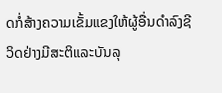ດກໍ່ສ້າງຄວາມເຂັ້ມແຂງໃຫ້ຜູ້ອື່ນດໍາລົງຊີວິດຢ່າງມີສະຕິແລະບັນລຸ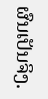ຜົນເປັນຈິງ.